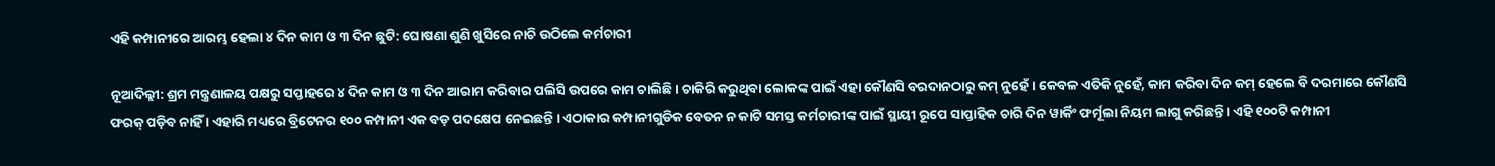ଏହି କମ୍ପାନୀରେ ଆରମ୍ଭ ହେଲା ୪ ଦିନ କାମ ଓ ୩ ଦିନ ଛୁଟି: ଘୋଷଣା ଶୁଣି ଖୁସିରେ ନାଚି ଉଠିଲେ କର୍ମଚାରୀ

ନୂଆଦିଲ୍ଲୀ: ଶ୍ରମ ମନ୍ତ୍ରଣାଳୟ ପକ୍ଷରୁ ସପ୍ତାହରେ ୪ ଦିନ କାମ ଓ ୩ ଦିନ ଆରାମ କରିବାର ପଲିସି ଉପରେ କାମ ଚାଲିଛି । ଚାକିରି କରୁଥିବା ଲୋକଙ୍କ ପାଇଁ ଏହା କୌଣସି ବରଦାନଠାରୁ କମ୍ ନୁହେଁ । କେବଳ ଏତିକି ନୁହେଁ, କାମ କରିବା ଦିନ କମ୍ ହେଲେ ବି ଦରମାରେ କୌଣସି ଫରକ୍ ପଡ଼ିବ ନାହିଁ । ଏହାରି ମଧ୍ୟରେ ବ୍ରିଟେନର ୧୦୦ କମ୍ପାନୀ ଏକ ବଡ଼ ପଦକ୍ଷେପ ନେଇଛନ୍ତି । ଏଠାକାର କମ୍ପାନୀଗୁଡିକ ବେତନ ନ କାଟି ସମସ୍ତ କର୍ମଚାରୀଙ୍କ ପାଇଁ ସ୍ଥାୟୀ ରୂପେ ସାପ୍ତାହିକ ଚାରି ଦିନ ୱାର୍କିଂ ଫର୍ମୂଲା ନିୟମ ଲାଗୁ କରିଛନ୍ତି । ଏହି ୧୦୦ଟି କମ୍ପାନୀ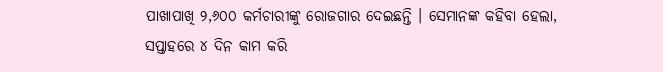ପାଖାପାଖି ୨,୬୦୦ କର୍ମଚାରୀଙ୍କୁ ରୋଜଗାର ଦେଇଛନ୍ତି । ସେମାନଙ୍କ କହିବା ହେଲା, ସପ୍ତାହରେ ୪ ଦିନ କାମ କରି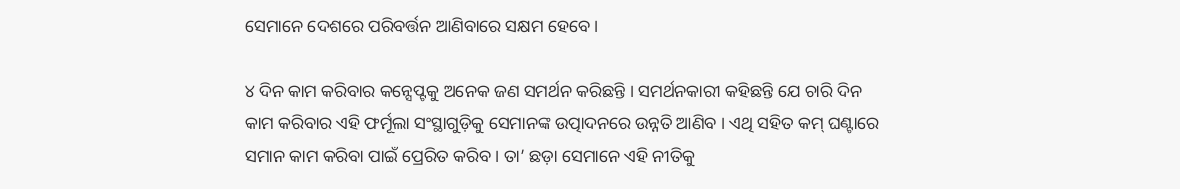ସେମାନେ ଦେଶରେ ପରିବର୍ତ୍ତନ ଆଣିବାରେ ସକ୍ଷମ ହେବେ ।

୪ ଦିନ କାମ କରିବାର କନ୍ସେପ୍ଟକୁ ଅନେକ ଜଣ ସମର୍ଥନ କରିଛନ୍ତି । ସମର୍ଥନକାରୀ କହିଛନ୍ତି ଯେ ଚାରି ଦିନ କାମ କରିବାର ଏହି ଫର୍ମୂଲା ସଂସ୍ଥାଗୁଡ଼ିକୁ ସେମାନଙ୍କ ଉତ୍ପାଦନରେ ଉନ୍ନତି ଆଣିବ । ଏଥି ସହିତ କମ୍ ଘଣ୍ଟାରେ ସମାନ କାମ କରିବା ପାଇଁ ପ୍ରେରିତ କରିବ । ତା’ ଛଡ଼ା ସେମାନେ ଏହି ନୀତିକୁ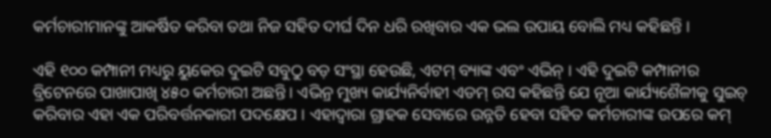କର୍ମଚାରୀମାନଙ୍କୁ ଆକର୍ଷିତ କରିବା ତଥା ନିଜ ସହିତ ଦୀର୍ଘ ଦିନ ଧରି ରଖିବାର ଏକ ଭଲ ଉପାୟ ବୋଲି ମଧ୍ୟ କହିଛନ୍ତି ।

ଏହି ୧୦୦ କମ୍ପାନୀ ମଧ୍ୟରୁ ୟୁକେର ଦୁଇଟି ସବୁଠୁ ବଡ଼ ସଂସ୍ଥା ହେଉଛି, ଏଟମ୍ ବ୍ୟାଙ୍କ ଏବଂ ଏଭିନ୍ । ଏହି ଦୁଇଟି କମ୍ପାନୀର ବ୍ରିଟେନରେ ପାଖାପାଖି ୪୫୦ କର୍ମଚାରୀ ଅଛନ୍ତି । ଏଭିନ୍ର ମୁଖ୍ୟ କାର୍ଯ୍ୟନିର୍ବାହୀ ଏଡମ୍ ରସ କହିଛନ୍ତି ଯେ ନୂଆ କାର୍ଯ୍ୟଶୈଳୀକୁ ସୁଇଚ୍ କରିବାର ଏହା ଏକ ପରିବର୍ତ୍ତନକାରୀ ପଦକ୍ଷେପ । ଏହାଦ୍ୱାରା ଗ୍ରାହକ ସେବାରେ ଉନ୍ନତି ହେବା ସହିତ କର୍ମଚାରୀଙ୍କ ଉପରେ କମ୍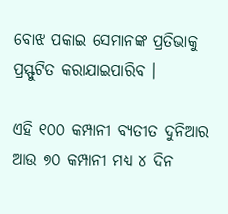ବୋଝ ପକାଇ ସେମାନଙ୍କ ପ୍ରତିଭାକୁ ପ୍ରସ୍ଫୁଟିତ କରାଯାଇପାରିବ ।

ଏହି ୧୦୦ କମ୍ପାନୀ ବ୍ୟତୀତ ଦୁନିଆର ଆଉ ୭୦ କମ୍ପାନୀ ମଧ୍ୟ ୪ ଦିନ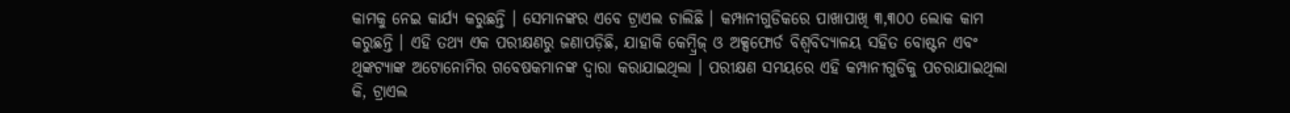କାମକୁ ନେଇ କାର୍ଯ୍ୟ କରୁଛନ୍ତି । ସେମାନଙ୍କର ଏବେ ଟ୍ରାଏଲ ଚାଲିଛି । କମ୍ପାନୀଗୁଡିକରେ ପାଖାପାଖି ୩,୩୦୦ ଲୋକ କାମ କରୁଛନ୍ତି । ଏହି ତଥ୍ୟ ଏକ ପରୀକ୍ଷଣରୁ ଜଣାପଡ଼ିଛି, ଯାହାକି କେମ୍ବ୍ରିଜ୍ ଓ ଅକ୍ସଫୋର୍ଡ ବିଶ୍ୱବିଦ୍ୟାଳୟ ସହିତ ବୋଷ୍ଟନ ଏବଂ ଥିଙ୍କଟ୍ୟାଙ୍କ ଅଟୋନୋମିର ଗବେଷକମାନଙ୍କ ଦ୍ୱାରା କରାଯାଇଥିଲା । ପରୀକ୍ଷଣ ସମୟରେ ଏହି କମ୍ପାନୀଗୁଡିକୁ ପଚରାଯାଇଥିଲା କି, ଟ୍ରାଏଲ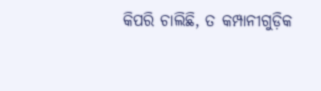କିପରି ଚାଲିଛି, ତ କମ୍ପାନୀଗୁଡ଼ିକ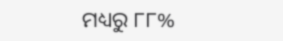ମଧ୍ୟରୁ ୮୮%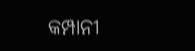କମ୍ପାନୀ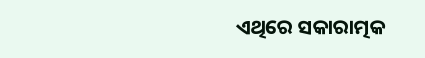ଏଥିରେ ସକାରାତ୍ମକ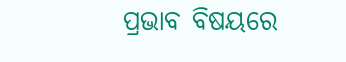ପ୍ରଭାବ ବିଷୟରେ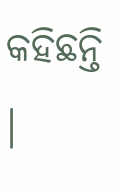କହିଛନ୍ତି ।